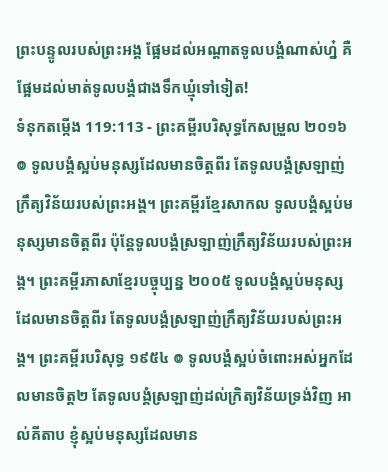ព្រះបន្ទូលរបស់ព្រះអង្គ ផ្អែមដល់អណ្ដាតទូលបង្គំណាស់ហ្ន៎ គឺផ្អែមដល់មាត់ទូលបង្គំជាងទឹកឃ្មុំទៅទៀត!
ទំនុកតម្កើង 119:113 - ព្រះគម្ពីរបរិសុទ្ធកែសម្រួល ២០១៦ ៙ ទូលបង្គំស្អប់មនុស្សដែលមានចិត្តពីរ តែទូលបង្គំស្រឡាញ់ក្រឹត្យវិន័យរបស់ព្រះអង្គ។ ព្រះគម្ពីរខ្មែរសាកល ទូលបង្គំស្អប់មនុស្សមានចិត្តពីរ ប៉ុន្តែទូលបង្គំស្រឡាញ់ក្រឹត្យវិន័យរបស់ព្រះអង្គ។ ព្រះគម្ពីរភាសាខ្មែរបច្ចុប្បន្ន ២០០៥ ទូលបង្គំស្អប់មនុស្សដែលមានចិត្តពីរ តែទូលបង្គំស្រឡាញ់ក្រឹត្យវិន័យរបស់ព្រះអង្គ។ ព្រះគម្ពីរបរិសុទ្ធ ១៩៥៤ ៙ ទូលបង្គំស្អប់ចំពោះអស់អ្នកដែលមានចិត្ត២ តែទូលបង្គំស្រឡាញ់ដល់ក្រិត្យវិន័យទ្រង់វិញ អាល់គីតាប ខ្ញុំស្អប់មនុស្សដែលមាន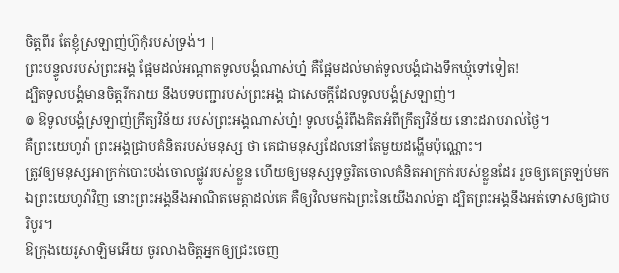ចិត្តពីរ តែខ្ញុំស្រឡាញ់ហ៊ូកុំរបស់ទ្រង់។ |
ព្រះបន្ទូលរបស់ព្រះអង្គ ផ្អែមដល់អណ្ដាតទូលបង្គំណាស់ហ្ន៎ គឺផ្អែមដល់មាត់ទូលបង្គំជាងទឹកឃ្មុំទៅទៀត!
ដ្បិតទូលបង្គំមានចិត្តរីករាយ នឹងបទបញ្ជារបស់ព្រះអង្គ ជាសេចក្ដីដែលទូលបង្គំស្រឡាញ់។
៙ ឱទូលបង្គំស្រឡាញ់ក្រឹត្យវិន័យ របស់ព្រះអង្គណាស់ហ្ន៎! ទូលបង្គំរំពឹងគិតអំពីក្រឹត្យវិន័យ នោះដរាបរាល់ថ្ងៃ។
គឺព្រះយេហូវ៉ា ព្រះអង្គជ្រាបគំនិតរបស់មនុស្ស ថា គេជាមនុស្សដែលនៅតែមួយដង្ហើមប៉ុណ្ណោះ។
ត្រូវឲ្យមនុស្សអាក្រក់បោះបង់ចោលផ្លូវរបស់ខ្លួន ហើយឲ្យមនុស្សទុច្ចរិតចោលគំនិតអាក្រក់របស់ខ្លួនដែរ រួចឲ្យគេត្រឡប់មកឯព្រះយេហូវ៉ាវិញ នោះព្រះអង្គនឹងអាណិតមេត្តាដល់គេ គឺឲ្យវិលមកឯព្រះនៃយើងរាល់គ្នា ដ្បិតព្រះអង្គនឹងអត់ទោសឲ្យជាបរិបូរ។
ឱក្រុងយេរូសាឡិមអើយ ចូរលាងចិត្តអ្នកឲ្យជ្រះចេញ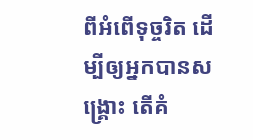ពីអំពើទុច្ចរិត ដើម្បីឲ្យអ្នកបានសង្គ្រោះ តើគំ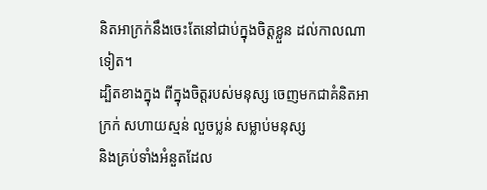និតអាក្រក់នឹងចេះតែនៅជាប់ក្នុងចិត្តខ្លួន ដល់កាលណាទៀត។
ដ្បិតខាងក្នុង ពីក្នុងចិត្តរបស់មនុស្ស ចេញមកជាគំនិតអាក្រក់ សហាយស្មន់ លួចប្លន់ សម្លាប់មនុស្ស
និងគ្រប់ទាំងអំនួតដែល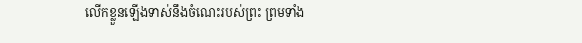លើកខ្លួនឡើងទាស់នឹងចំណេះរបស់ព្រះ ព្រមទាំង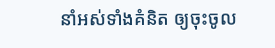នាំអស់ទាំងគំនិត ឲ្យចុះចូល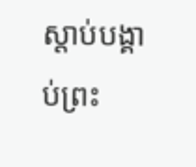ស្តាប់បង្គាប់ព្រះ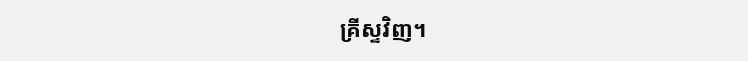គ្រីស្ទវិញ។